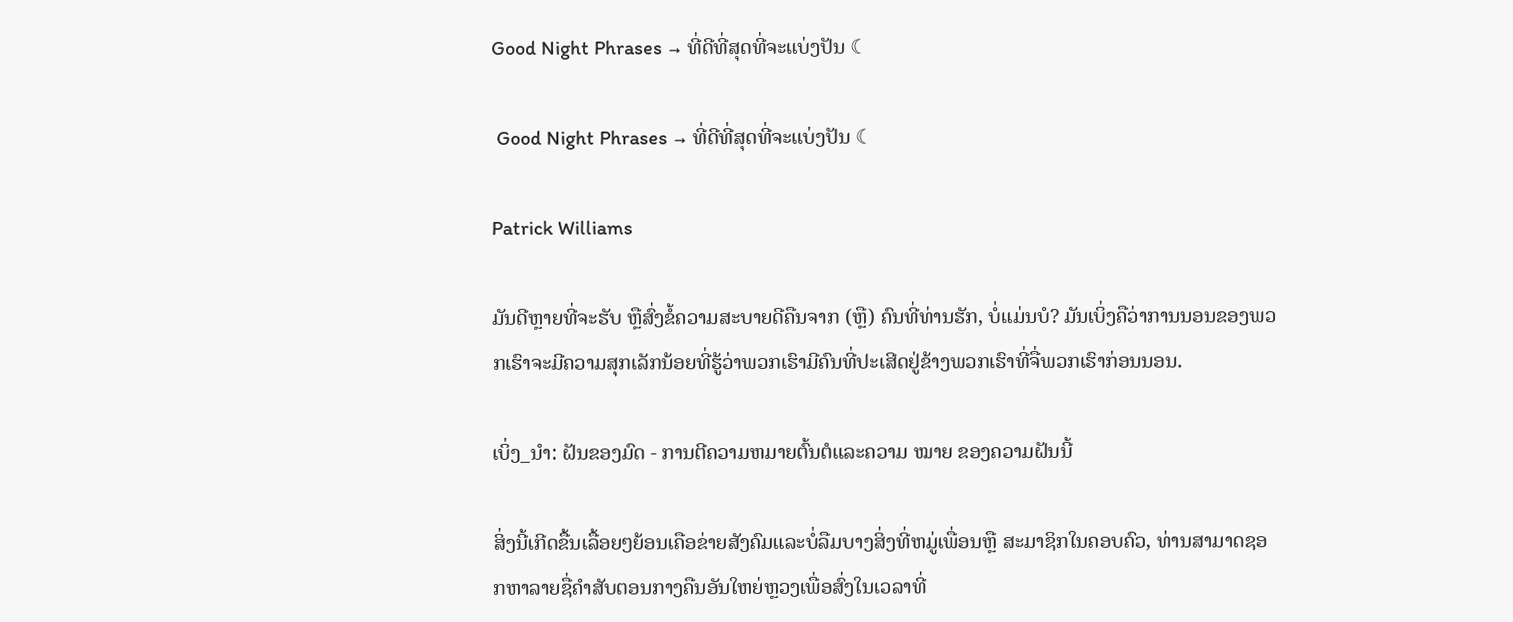Good Night Phrases → ທີ່ດີທີ່ສຸດທີ່ຈະແບ່ງປັນ ☾

 Good Night Phrases → ທີ່ດີທີ່ສຸດທີ່ຈະແບ່ງປັນ ☾

Patrick Williams

ມັນດີຫຼາຍທີ່ຈະຮັບ ຫຼືສົ່ງຂໍ້ຄວາມສະບາຍດີຄືນຈາກ (ຫຼື) ຄົນທີ່ທ່ານຮັກ, ບໍ່ແມ່ນບໍ? ມັນເບິ່ງຄືວ່າການນອນຂອງພວກເຮົາຈະມີຄວາມສຸກເລັກນ້ອຍທີ່ຮູ້ວ່າພວກເຮົາມີຄົນທີ່ປະເສີດຢູ່ຂ້າງພວກເຮົາທີ່ຈື່ພວກເຮົາກ່ອນນອນ.

ເບິ່ງ_ນຳ: ຝັນຂອງມົດ - ການຕີຄວາມຫມາຍຕົ້ນຕໍແລະຄວາມ ໝາຍ ຂອງຄວາມຝັນນີ້

ສິ່ງນີ້ເກີດຂື້ນເລື້ອຍໆຍ້ອນເຄືອຂ່າຍສັງຄົມແລະບໍ່ລືມບາງສິ່ງທີ່ຫມູ່ເພື່ອນຫຼື ສະມາຊິກໃນຄອບຄົວ, ທ່ານສາມາດຊອກຫາລາຍຊື່ຄຳສັບຕອນກາງຄືນອັນໃຫຍ່ຫຼວງເພື່ອສົ່ງໃນເວລາທີ່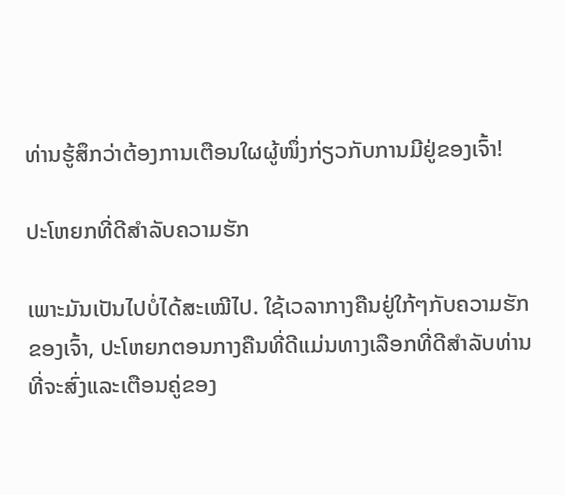ທ່ານຮູ້ສຶກວ່າຕ້ອງການເຕືອນໃຜຜູ້ໜຶ່ງກ່ຽວກັບການມີຢູ່ຂອງເຈົ້າ!

ປະໂຫຍກທີ່ດີສຳລັບຄວາມຮັກ

ເພາະມັນເປັນໄປບໍ່ໄດ້ສະເໝີໄປ. ໃຊ້ເວລາກາງຄືນຢູ່ໃກ້ໆກັບຄວາມຮັກຂອງເຈົ້າ, ປະໂຫຍກຕອນກາງຄືນທີ່ດີແມ່ນທາງເລືອກທີ່ດີສໍາລັບທ່ານທີ່ຈະສົ່ງແລະເຕືອນຄູ່ຂອງ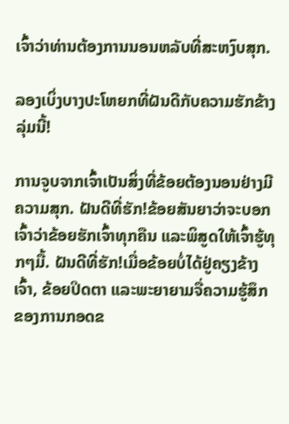ເຈົ້າວ່າທ່ານຕ້ອງການນອນຫລັບທີ່ສະຫງົບສຸກ.

ລອງເບິ່ງບາງປະໂຫຍກທີ່ຝັນດີກັບຄວາມຮັກຂ້າງລຸ່ມນີ້!

ການຈູບຈາກເຈົ້າເປັນສິ່ງທີ່ຂ້ອຍຕ້ອງນອນຢ່າງມີຄວາມສຸກ. ຝັນດີທີ່ຮັກ!ຂ້ອຍສັນຍາວ່າຈະບອກເຈົ້າວ່າຂ້ອຍຮັກເຈົ້າທຸກຄືນ ແລະພິສູດໃຫ້ເຈົ້າຮູ້ທຸກໆມື້. ຝັນດີທີ່ຮັກ!ເມື່ອຂ້ອຍບໍ່ໄດ້ຢູ່ຄຽງຂ້າງເຈົ້າ, ຂ້ອຍປິດຕາ ແລະພະຍາຍາມຈື່ຄວາມຮູ້ສຶກຂອງການກອດຂ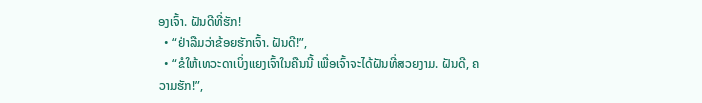ອງເຈົ້າ. ຝັນດີທີ່ຮັກ!
  • “ຢ່າລືມວ່າຂ້ອຍຮັກເຈົ້າ. ຝັນດີ!”,
  • “ຂໍໃຫ້ເທວະດາເບິ່ງແຍງເຈົ້າໃນຄືນນີ້ ເພື່ອເຈົ້າຈະໄດ້ຝັນທີ່ສວຍງາມ. ຝັນດີ, ຄວາມຮັກ!”,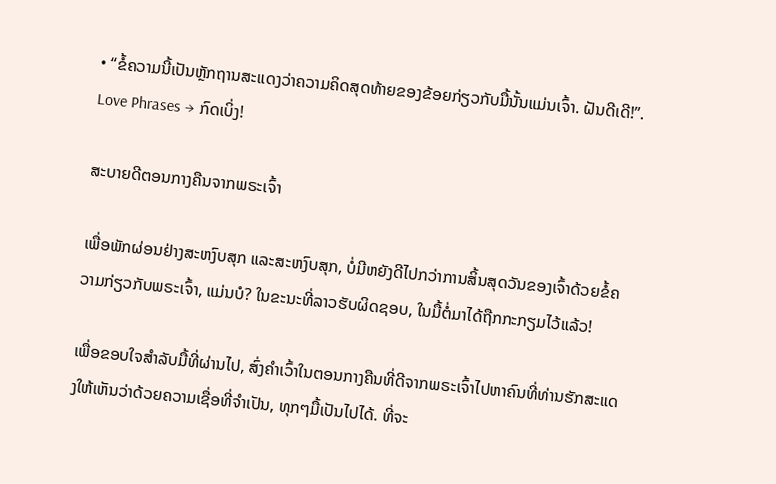• “ຂໍ້ຄວາມນີ້ເປັນຫຼັກຖານສະແດງວ່າຄວາມຄິດສຸດທ້າຍຂອງຂ້ອຍກ່ຽວກັບມື້ນັ້ນແມ່ນເຈົ້າ. ຝັນດີເດີ!”.
Love Phrases → ກົດເບິ່ງ!

ສະບາຍດີຕອນກາງຄືນຈາກພຣະເຈົ້າ

ເພື່ອພັກຜ່ອນຢ່າງສະຫງົບສຸກ ແລະສະຫງົບສຸກ, ບໍ່ມີຫຍັງດີໄປກວ່າການສິ້ນສຸດວັນຂອງເຈົ້າດ້ວຍຂໍ້ຄວາມກ່ຽວກັບພຣະເຈົ້າ, ແມ່ນບໍ? ໃນຂະນະທີ່ລາວຮັບຜິດຊອບ, ໃນມື້ຕໍ່ມາໄດ້ຖືກກະກຽມໄວ້ແລ້ວ!

ເພື່ອຂອບໃຈສໍາລັບມື້ທີ່ຜ່ານໄປ, ສົ່ງຄໍາເວົ້າໃນຕອນກາງຄືນທີ່ດີຈາກພຣະເຈົ້າໄປຫາຄົນທີ່ທ່ານຮັກສະແດງໃຫ້ເຫັນວ່າດ້ວຍຄວາມເຊື່ອທີ່ຈໍາເປັນ, ທຸກໆມື້ເປັນໄປໄດ້. ທີ່ຈະ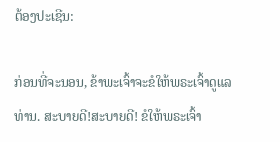ຕ້ອງປະເຊີນ:

ກ່ອນທີ່ຈະນອນ, ຂ້າພະເຈົ້າຈະຂໍໃຫ້ພຣະເຈົ້າດູແລທ່ານ. ສະບາຍດີ!ສະບາຍດີ! ຂໍໃຫ້ພຣະເຈົ້າ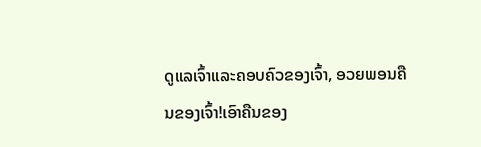ດູແລເຈົ້າແລະຄອບຄົວຂອງເຈົ້າ, ອວຍພອນຄືນຂອງເຈົ້າ!ເອົາຄືນຂອງ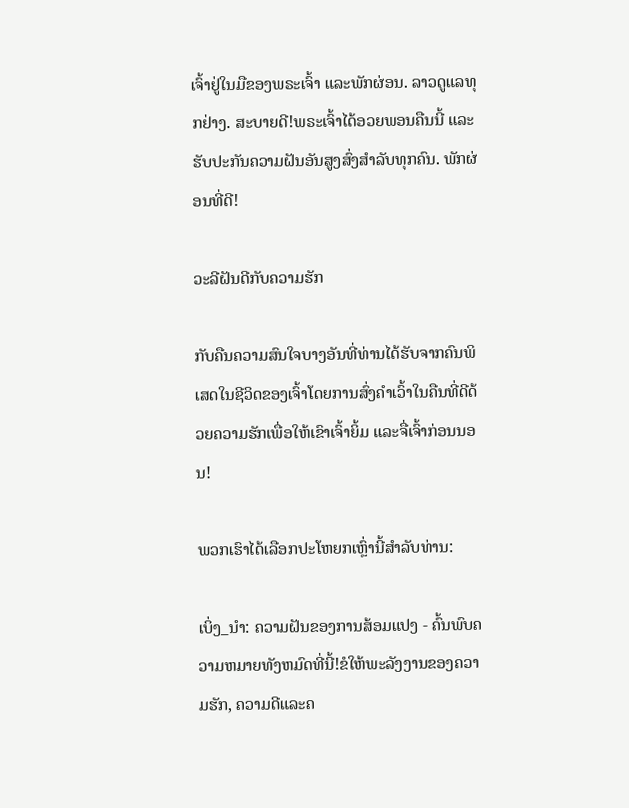ເຈົ້າຢູ່ໃນມືຂອງພຣະເຈົ້າ ແລະພັກຜ່ອນ. ລາວດູແລທຸກຢ່າງ. ສະບາຍດີ!ພຣະເຈົ້າໄດ້ອວຍພອນຄືນນີ້ ແລະຮັບປະກັນຄວາມຝັນອັນສູງສົ່ງສຳລັບທຸກຄົນ. ພັກຜ່ອນທີ່ດີ!

ວະລີຝັນດີກັບຄວາມຮັກ

ກັບຄືນຄວາມສົນໃຈບາງອັນທີ່ທ່ານໄດ້ຮັບຈາກຄົນພິເສດໃນຊີວິດຂອງເຈົ້າໂດຍການສົ່ງຄຳເວົ້າໃນຄືນທີ່ດີດ້ວຍຄວາມຮັກເພື່ອໃຫ້ເຂົາເຈົ້າຍິ້ມ ແລະຈື່ເຈົ້າກ່ອນນອນ!

ພວກເຮົາໄດ້ເລືອກປະໂຫຍກເຫຼົ່ານີ້ສໍາລັບທ່ານ:

ເບິ່ງ_ນຳ: ຄວາມຝັນຂອງການສ້ອມແປງ - ຄົ້ນພົບຄວາມຫມາຍທັງຫມົດທີ່ນີ້!ຂໍໃຫ້ພະລັງງານຂອງຄວາມຮັກ, ຄວາມດີແລະຄ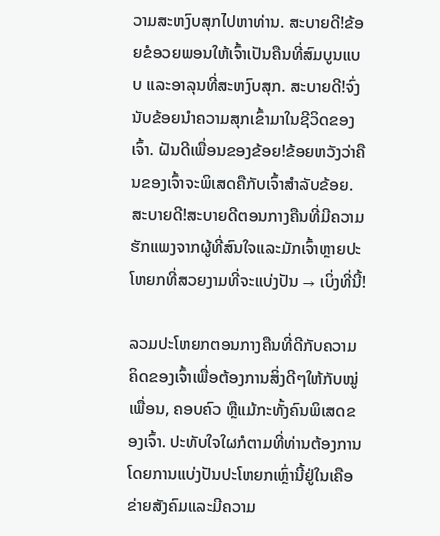ວາມສະຫງົບສຸກໄປຫາທ່ານ. ສະບາຍດີ!ຂ້ອຍຂໍອວຍພອນໃຫ້ເຈົ້າເປັນຄືນທີ່ສົມບູນແບບ ແລະອາລຸນທີ່ສະຫງົບສຸກ. ສະບາຍດີ!ຈົ່ງນັບຂ້ອຍນຳຄວາມສຸກເຂົ້າມາໃນຊີວິດຂອງເຈົ້າ. ຝັນດີເພື່ອນຂອງຂ້ອຍ!ຂ້ອຍຫວັງວ່າຄືນຂອງເຈົ້າຈະພິເສດຄືກັບເຈົ້າສຳລັບຂ້ອຍ. ສະບາຍດີ!ສະບາຍດີຕອນກາງຄືນທີ່ມີຄວາມຮັກແພງຈາກຜູ້ທີ່ສົນໃຈແລະມັກເຈົ້າຫຼາຍປະໂຫຍກທີ່ສວຍງາມທີ່ຈະແບ່ງປັນ → ເບິ່ງທີ່ນີ້!

ລວມປະໂຫຍກຕອນກາງຄືນທີ່ດີກັບຄວາມຄິດຂອງເຈົ້າເພື່ອຕ້ອງການສິ່ງດີໆໃຫ້ກັບໝູ່ເພື່ອນ, ຄອບຄົວ ຫຼືແມ້ກະທັ້ງຄົນພິເສດຂອງເຈົ້າ. ປະທັບໃຈໃຜກໍຕາມທີ່ທ່ານຕ້ອງການໂດຍການແບ່ງປັນປະໂຫຍກເຫຼົ່ານີ້ຢູ່ໃນເຄືອຂ່າຍສັງຄົມແລະມີຄວາມ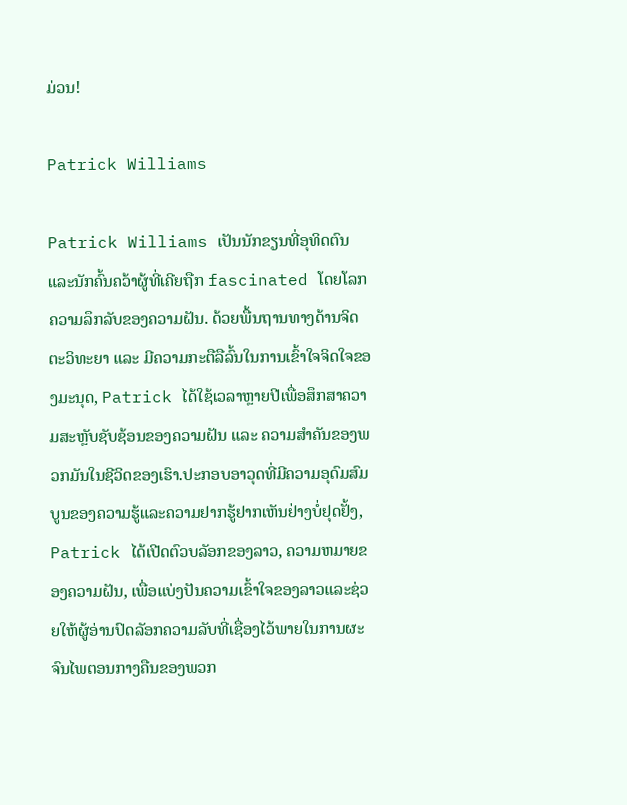ມ່ວນ!

Patrick Williams

Patrick Williams ເປັນນັກຂຽນທີ່ອຸທິດຕົນແລະນັກຄົ້ນຄວ້າຜູ້ທີ່ເຄີຍຖືກ fascinated ໂດຍໂລກຄວາມລຶກລັບຂອງຄວາມຝັນ. ດ້ວຍພື້ນຖານທາງດ້ານຈິດຕະວິທະຍາ ແລະ ມີຄວາມກະຕືລືລົ້ນໃນການເຂົ້າໃຈຈິດໃຈຂອງມະນຸດ, Patrick ໄດ້ໃຊ້ເວລາຫຼາຍປີເພື່ອສຶກສາຄວາມສະຫຼັບຊັບຊ້ອນຂອງຄວາມຝັນ ແລະ ຄວາມສຳຄັນຂອງພວກມັນໃນຊີວິດຂອງເຮົາ.ປະກອບອາວຸດທີ່ມີຄວາມອຸດົມສົມບູນຂອງຄວາມຮູ້ແລະຄວາມຢາກຮູ້ຢາກເຫັນຢ່າງບໍ່ຢຸດຢັ້ງ, Patrick ໄດ້ເປີດຕົວບລັອກຂອງລາວ, ຄວາມຫມາຍຂອງຄວາມຝັນ, ເພື່ອແບ່ງປັນຄວາມເຂົ້າໃຈຂອງລາວແລະຊ່ວຍໃຫ້ຜູ້ອ່ານປົດລັອກຄວາມລັບທີ່ເຊື່ອງໄວ້ພາຍໃນການຜະຈົນໄພຕອນກາງຄືນຂອງພວກ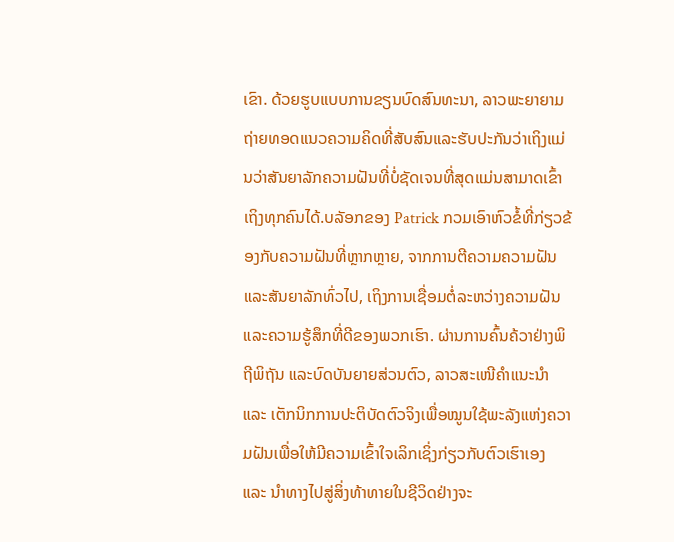ເຂົາ. ດ້ວຍຮູບແບບການຂຽນບົດສົນທະນາ, ລາວພະຍາຍາມຖ່າຍທອດແນວຄວາມຄິດທີ່ສັບສົນແລະຮັບປະກັນວ່າເຖິງແມ່ນວ່າສັນຍາລັກຄວາມຝັນທີ່ບໍ່ຊັດເຈນທີ່ສຸດແມ່ນສາມາດເຂົ້າເຖິງທຸກຄົນໄດ້.ບລັອກຂອງ Patrick ກວມເອົາຫົວຂໍ້ທີ່ກ່ຽວຂ້ອງກັບຄວາມຝັນທີ່ຫຼາກຫຼາຍ, ຈາກການຕີຄວາມຄວາມຝັນ ແລະສັນຍາລັກທົ່ວໄປ, ເຖິງການເຊື່ອມຕໍ່ລະຫວ່າງຄວາມຝັນ ແລະຄວາມຮູ້ສຶກທີ່ດີຂອງພວກເຮົາ. ຜ່ານການຄົ້ນຄ້ວາຢ່າງພິຖີພິຖັນ ແລະບົດບັນຍາຍສ່ວນຕົວ, ລາວສະເໜີຄຳແນະນຳ ແລະ ເຕັກນິກການປະຕິບັດຕົວຈິງເພື່ອໝູນໃຊ້ພະລັງແຫ່ງຄວາມຝັນເພື່ອໃຫ້ມີຄວາມເຂົ້າໃຈເລິກເຊິ່ງກ່ຽວກັບຕົວເຮົາເອງ ແລະ ນຳທາງໄປສູ່ສິ່ງທ້າທາຍໃນຊີວິດຢ່າງຈະ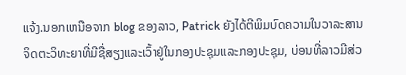ແຈ້ງ.ນອກເຫນືອຈາກ blog ຂອງລາວ, Patrick ຍັງໄດ້ຕີພິມບົດຄວາມໃນວາລະສານຈິດຕະວິທະຍາທີ່ມີຊື່ສຽງແລະເວົ້າຢູ່ໃນກອງປະຊຸມແລະກອງປະຊຸມ, ບ່ອນທີ່ລາວມີສ່ວ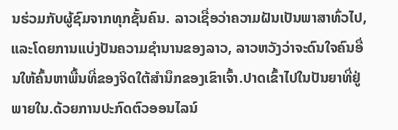ນຮ່ວມກັບຜູ້ຊົມຈາກທຸກຊັ້ນຄົນ. ລາວເຊື່ອວ່າຄວາມຝັນເປັນພາສາທົ່ວໄປ, ແລະໂດຍການແບ່ງປັນຄວາມຊໍານານຂອງລາວ, ລາວຫວັງວ່າຈະດົນໃຈຄົນອື່ນໃຫ້ຄົ້ນຫາພື້ນທີ່ຂອງຈິດໃຕ້ສໍານຶກຂອງເຂົາເຈົ້າ.ປາດເຂົ້າໄປໃນປັນຍາທີ່ຢູ່ພາຍໃນ.ດ້ວຍການປະກົດຕົວອອນໄລນ໌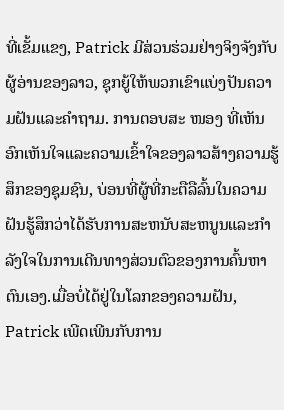ທີ່ເຂັ້ມແຂງ, Patrick ມີສ່ວນຮ່ວມຢ່າງຈິງຈັງກັບຜູ້ອ່ານຂອງລາວ, ຊຸກຍູ້ໃຫ້ພວກເຂົາແບ່ງປັນຄວາມຝັນແລະຄໍາຖາມ. ການຕອບສະ ໜອງ ທີ່ເຫັນອົກເຫັນໃຈແລະຄວາມເຂົ້າໃຈຂອງລາວສ້າງຄວາມຮູ້ສຶກຂອງຊຸມຊົນ, ບ່ອນທີ່ຜູ້ທີ່ກະຕືລືລົ້ນໃນຄວາມຝັນຮູ້ສຶກວ່າໄດ້ຮັບການສະຫນັບສະຫນູນແລະກໍາລັງໃຈໃນການເດີນທາງສ່ວນຕົວຂອງການຄົ້ນຫາຕົນເອງ.ເມື່ອບໍ່ໄດ້ຢູ່ໃນໂລກຂອງຄວາມຝັນ, Patrick ເພີດເພີນກັບການ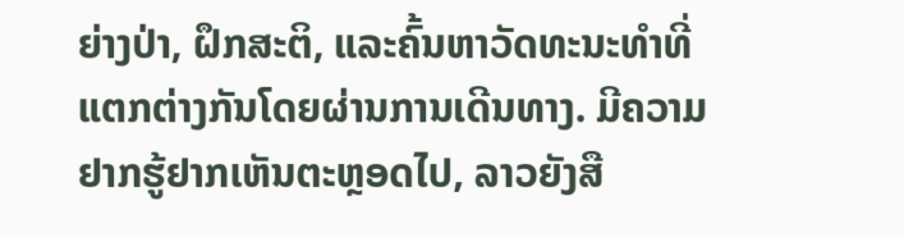ຍ່າງປ່າ, ຝຶກສະຕິ, ແລະຄົ້ນຫາວັດທະນະທໍາທີ່ແຕກຕ່າງກັນໂດຍຜ່ານການເດີນທາງ. ມີຄວາມຢາກຮູ້ຢາກເຫັນຕະຫຼອດໄປ, ລາວຍັງສື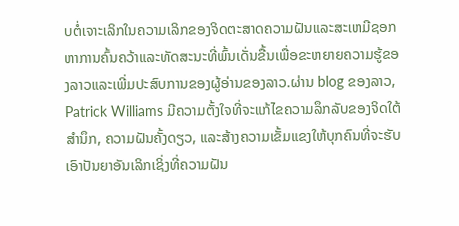ບຕໍ່ເຈາະເລິກໃນຄວາມເລິກຂອງຈິດຕະສາດຄວາມຝັນແລະສະເຫມີຊອກຫາການຄົ້ນຄວ້າແລະທັດສະນະທີ່ພົ້ນເດັ່ນຂື້ນເພື່ອຂະຫຍາຍຄວາມຮູ້ຂອງລາວແລະເພີ່ມປະສົບການຂອງຜູ້ອ່ານຂອງລາວ.ຜ່ານ blog ຂອງລາວ, Patrick Williams ມີຄວາມຕັ້ງໃຈທີ່ຈະແກ້ໄຂຄວາມລຶກລັບຂອງຈິດໃຕ້ສໍານຶກ, ຄວາມຝັນຄັ້ງດຽວ, ແລະສ້າງຄວາມເຂັ້ມແຂງໃຫ້ບຸກຄົນທີ່ຈະຮັບເອົາປັນຍາອັນເລິກເຊິ່ງທີ່ຄວາມຝັນ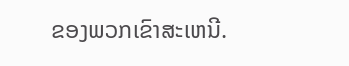ຂອງພວກເຂົາສະເຫນີ.